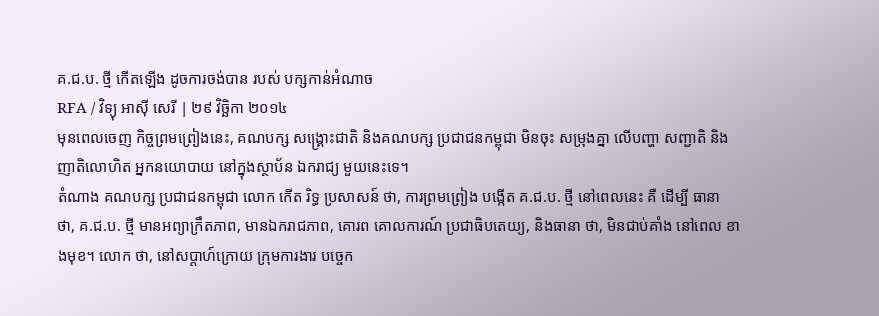គ.ជ.ប. ថ្មី កើតឡើង ដូចការចង់បាន របស់ បក្សកាន់អំណាច
RFA / វិទ្យុ អាស៊ី សេរី | ២៩ វិច្ឆិកា ២០១៤
មុនពេលចេញ កិច្ចព្រមព្រៀងនេះ, គណបក្ស សង្គ្រោះជាតិ និងគណបក្ស ប្រជាជនកម្ពុជា មិនចុះ សម្រុងគ្នា លើបញ្ហា សញ្ជាតិ និងញាតិលោហិត អ្នកនយោបាយ នៅក្នុងស្ថាប័ន ឯករាជ្យ មួយនេះទេ។
តំណាង គណបក្ស ប្រជាជនកម្ពុជា លោក កើត រិទ្ធ ប្រសាសន៍ ថា, ការព្រមព្រៀង បង្កើត គ.ជ.ប. ថ្មី នៅពេលនេះ គឺ ដើម្បី ធានា ថា, គ.ជ.ប. ថ្មី មានអព្យាក្រឹតភាព, មានឯករាជភាព, គោរព គោលការណ៍ ប្រជាធិបតេយ្យ, និងធានា ថា, មិនជាប់គាំង នៅពេល ខាងមុខ។ លោក ថា, នៅសប្ដាហ៍ក្រោយ ក្រុមការងារ បច្ចេក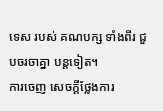ទេស របស់ គណបក្ស ទាំងពីរ ជួបចរចាគ្នា បន្តទៀត។
ការចេញ សេចក្ដីថ្លែងការ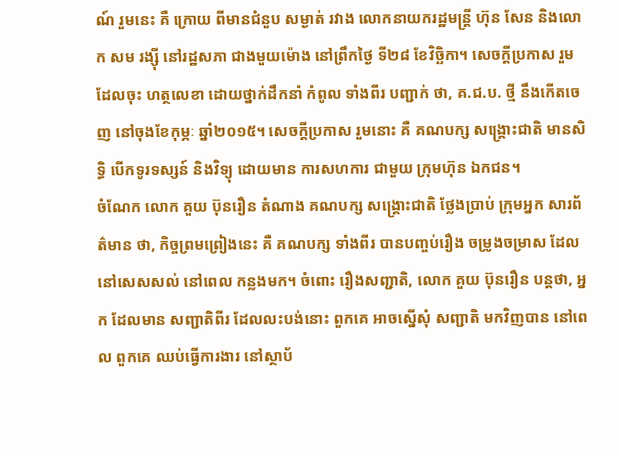ណ៍ រួមនេះ គឺ ក្រោយ ពីមានជំនួប សម្ងាត់ រវាង លោកនាយករដ្ឋមន្ត្រី ហ៊ុន សែន និងលោក សម រង្ស៊ី នៅរដ្ឋសភា ជាងមួយម៉ោង នៅព្រឹកថ្ងៃ ទី២៨ ខែវិច្ឆិកា។ សេចក្ដីប្រកាស រួម ដែលចុះ ហត្ថលេខា ដោយថ្នាក់ដឹកនាំ កំពូល ទាំងពីរ បញ្ជាក់ ថា, គ.ជ.ប. ថ្មី នឹងកើតចេញ នៅចុងខែកុម្ភៈ ឆ្នាំ២០១៥។ សេចក្ដីប្រកាស រួមនោះ គឺ គណបក្ស សង្គ្រោះជាតិ មានសិទ្ធិ បើកទូរទស្សន៍ និងវិទ្យុ ដោយមាន ការសហការ ជាមួយ ក្រុមហ៊ុន ឯកជន។
ចំណែក លោក គួយ ប៊ុនរឿន តំណាង គណបក្ស សង្គ្រោះជាតិ ថ្លែងប្រាប់ ក្រុមអ្នក សារព័ត៌មាន ថា, កិច្ចព្រមព្រៀងនេះ គឺ គណបក្ស ទាំងពីរ បានបញ្ចប់រឿង ចម្រូងចម្រាស ដែលនៅសេសសល់ នៅពេល កន្លងមក។ ចំពោះ រឿងសញ្ជាតិ, លោក គួយ ប៊ុនរឿន បន្តថា, អ្នក ដែលមាន សញ្ជាតិពីរ ដែលលះបង់នោះ ពួកគេ អាចស្នើសុំ សញ្ជាតិ មកវិញបាន នៅពេល ពួកគេ ឈប់ធ្វើការងារ នៅស្ថាប័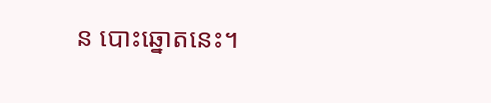ន បោះឆ្នោតនេះ។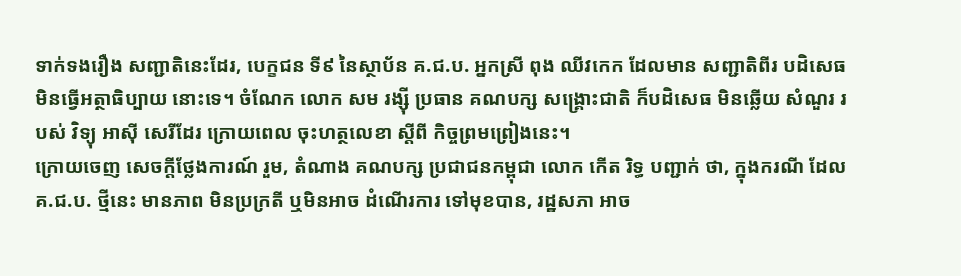ទាក់ទងរឿង សញ្ជាតិនេះដែរ, បេក្ខជន ទី៩ នៃស្ថាប័ន គ.ជ.ប. អ្នកស្រី ពុង ឈីវកេក ដែលមាន សញ្ជាតិពីរ បដិសេធ មិនធ្វើអត្ថាធិប្បាយ នោះទេ។ ចំណែក លោក សម រង្ស៊ី ប្រធាន គណបក្ស សង្គ្រោះជាតិ ក៏បដិសេធ មិនឆ្លើយ សំណួរ របស់ វិទ្យុ អាស៊ី សេរីដែរ ក្រោយពេល ចុះហត្ថលេខា ស្ដីពី កិច្ចព្រមព្រៀងនេះ។
ក្រោយចេញ សេចក្ដីថ្លែងការណ៍ រួម, តំណាង គណបក្ស ប្រជាជនកម្ពុជា លោក កើត រិទ្ធ បញ្ជាក់ ថា, ក្នុងករណី ដែល គ.ជ.ប. ថ្មីនេះ មានភាព មិនប្រក្រតី ឬមិនអាច ដំណើរការ ទៅមុខបាន, រដ្ឋសភា អាច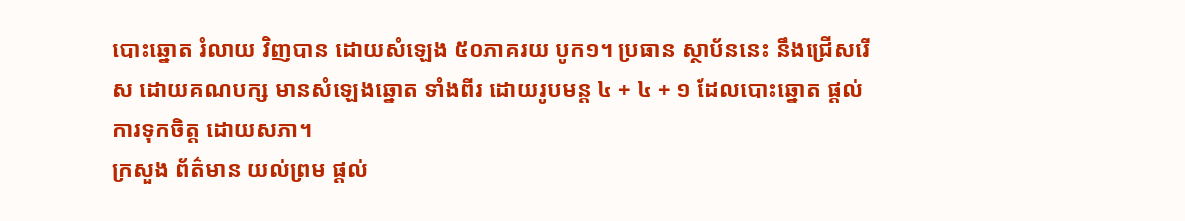បោះឆ្នោត រំលាយ វិញបាន ដោយសំឡេង ៥០ភាគរយ បូក១។ ប្រធាន ស្ថាប័ននេះ នឹងជ្រើសរើស ដោយគណបក្ស មានសំឡេងឆ្នោត ទាំងពីរ ដោយរូបមន្ត ៤ + ៤ + ១ ដែលបោះឆ្នោត ផ្ដល់ការទុកចិត្ត ដោយសភា។
ក្រសួង ព័ត៌មាន យល់ព្រម ផ្ដល់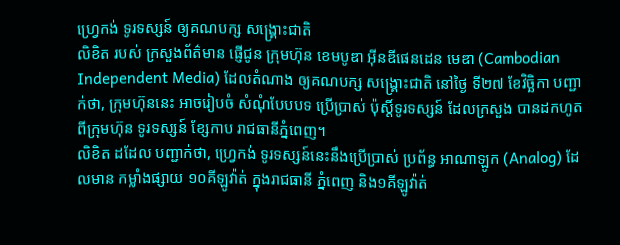ហ្វ្រេកង់ ទូរទស្សន៍ ឲ្យគណបក្ស សង្គ្រោះជាតិ
លិខិត របស់ ក្រសួងព័ត៌មាន ផ្ញើជូន ក្រុមហ៊ុន ខេមបូឌា អ៊ីនឌីផេនដេន មេឌា (Cambodian Independent Media) ដែលតំណាង ឲ្យគណបក្ស សង្គ្រោះជាតិ នៅថ្ងៃ ទី២៧ ខែវិច្ឆិកា បញ្ជាក់ថា, ក្រុមហ៊ុននេះ អាចរៀបចំ សំណុំបែបបទ ប្រើប្រាស់ ប៉ុស្តិ៍ទូរទស្សន៍ ដែលក្រសួង បានដកហូត ពីក្រុមហ៊ុន ទូរទស្សន៍ ខ្សែកាប រាជធានីភ្នំពេញ។
លិខិត ដដែល បញ្ជាក់ថា, ហ្វ្រេកង់ ទូរទស្សន៍នេះនឹងប្រើប្រាស់ ប្រព័ន្ធ អាណាឡូក (Analog) ដែលមាន កម្លាំងផ្សាយ ១០គីឡូវ៉ាត់ ក្នុងរាជធានី ភ្នំពេញ និង១គីឡូវ៉ាត់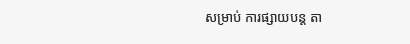សម្រាប់ ការផ្សាយបន្ត តា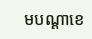មបណ្ដាខេ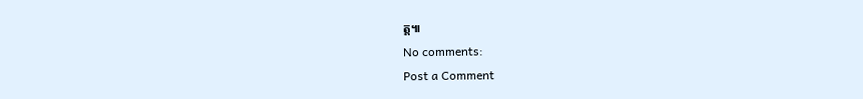ត្ត៕
No comments:
Post a Comment